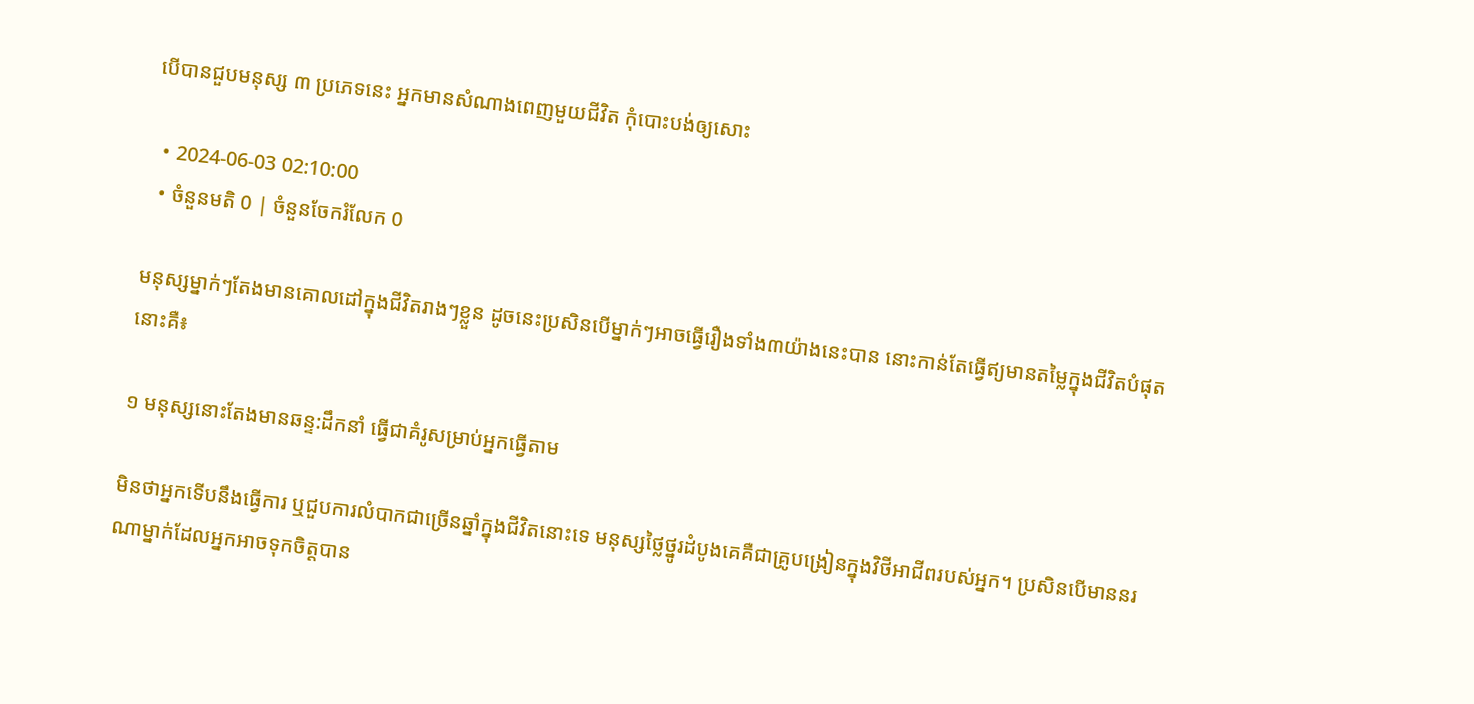បើបានជួបមនុស្ស ៣ ប្រភេទនេះ អ្នកមានសំណាងពេញមួយជីវិត កុំបោះបង់ឲ្យសោះ

  • 2024-06-03 02:10:00
  • ចំនួនមតិ 0 | ចំនួនចែករំលែក 0

មនុស្សម្នាក់ៗតែងមានគោលដៅក្នុងជីវិតរាងៗខ្លួន ដូចនេះប្រសិនបើម្នាក់ៗអាចធ្វើរឿងទាំង៣យ៉ាងនេះបាន នោះកាន់តែធ្វើឥ្យមានតម្លៃក្នុងជីវិតបំផុត នោះគឺ៖

១ មនុស្សនោះតែងមានឆន្ទ:ដឹកនាំ ធ្វើជាគំរូសម្រាប់អ្នកធ្វើតាម

មិនថាអ្នកទើបនឹងធ្វើការ ឬជួបការលំបាកជាច្រើនឆ្នាំក្នុងជីវិតនោះទេ មនុស្សថ្លៃថ្នូរដំបូងគេគឺជាគ្រូបង្រៀនក្នុងវិថីអាជីពរបស់អ្នក។ ប្រសិនបើមាននរណាម្នាក់ដែលអ្នកអាចទុកចិត្តបាន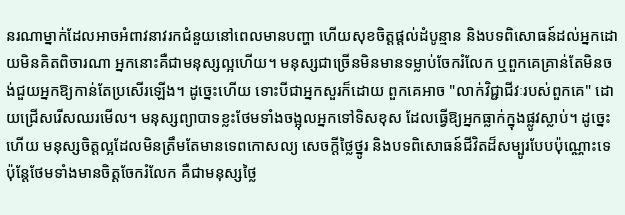នរណាម្នាក់ដែលអាចអំពាវនាវរកជំនួយនៅពេលមានបញ្ហា ហើយសុខចិត្តផ្តល់ដំបូន្មាន និងបទពិសោធន៍ដល់អ្នកដោយមិនគិតពិចារណា អ្នកនោះគឺជាមនុស្សល្អហើយ។ មនុស្សជាច្រើនមិនមានទម្លាប់ចែករំលែក ឬពួកគេគ្រាន់តែមិនចង់ជួយអ្នកឱ្យកាន់តែប្រសើរឡើង។ ដូច្នេះហើយ ទោះបីជាអ្នកសួរក៏ដោយ ពួកគេអាច "លាក់វិជ្ជាជីវៈរបស់ពួកគេ" ដោយជ្រើសរើសឈរមើល។ មនុស្សព្យាបាទខ្លះថែមទាំងចង្អុលអ្នកទៅទិសខុស ដែលធ្វើឱ្យអ្នកធ្លាក់ក្នុងផ្លូវស្លាប់។ ដូច្នេះហើយ មនុស្សចិត្តល្អដែលមិនត្រឹមតែមានទេពកោសល្យ សេចក្តីថ្លៃថ្នូរ និងបទពិសោធន៍ជីវិតដ៏សម្បូរបែបប៉ុណ្ណោះទេ ប៉ុន្តែថែមទាំងមានចិត្តចែករំលែក គឺជាមនុស្សថ្លៃ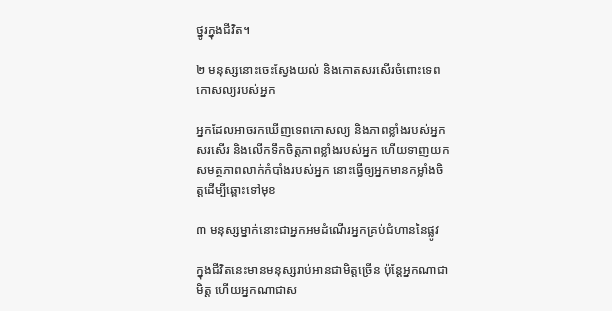ថ្នូរក្នុងជីវិត។

២ មនុស្សនោះចេះស្វែងយល់ និងកោតសរសើរចំពោះទេពកោសល្យរបស់អ្នក

អ្នកដែលអាចរកឃើញទេពកោសល្យ និងភាពខ្លាំងរបស់អ្នក សរសើរ និងលើកទឹកចិត្តភាពខ្លាំងរបស់អ្នក ហើយទាញយកសមត្ថភាពលាក់កំបាំងរបស់អ្នក នោះធ្វើឲ្យអ្នកមានកម្លាំងចិត្តដើម្បីឆ្ពោះទៅមុខ

៣ មនុស្សម្នាក់នោះជាអ្នកអមដំណើរអ្នកគ្រប់ជំហាននៃផ្លូវ

ក្នុងជីវិតនេះមានមនុស្សរាប់អានជាមិត្តច្រើន ប៉ុន្តែអ្នកណាជាមិត្ត ហើយអ្នកណាជាស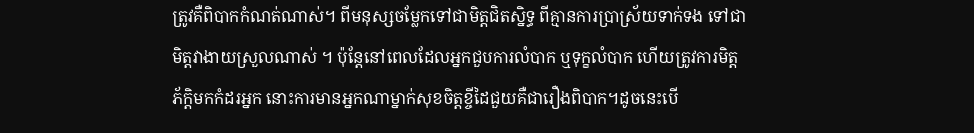ត្រូវគឺពិបាកកំណត់ណាស់។ ពីមនុស្សចម្លែកទៅជាមិត្តជិតស្និទ្ធ ពីគ្មានការប្រាស្រ័យទាក់ទង ទៅជាមិត្តវាងាយស្រួលណាស់ ។ ប៉ុន្តែនៅពេលដែលអ្នកជួបការលំបាក ឬទុក្ខលំបាក ហើយត្រូវការមិត្តភ័ក្តិមកកំដរអ្នក នោះការមានអ្នកណាម្នាក់សុខចិត្តខ្ចីដៃជួយគឺជារឿងពិបាក។ដូចនេះបើ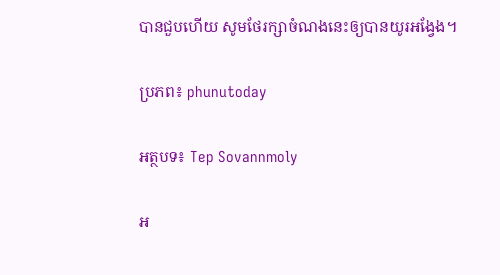បានជួបហើយ សូមថែរក្សាចំណងនេះឲ្យបានយូរអង្វែង។

ប្រភព៖ phunutoday

អត្ថបទ៖ Tep Sovannmoly

អ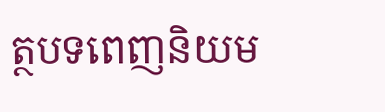ត្ថបទពេញនិយម